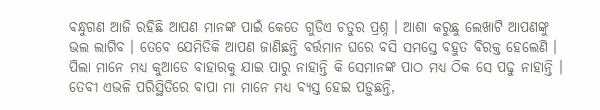ବନ୍ଧୁଗଣ ଆଜି ରହିଛି ଆପଣ ମାନଙ୍କ ପାଇଁ କେତେ ଗୁଡିଏ ଚତୁର ପ୍ରଶ୍ନ । ଆଶା କରୁଛୁ ଲେଖାଟି ଆପଣଙ୍କୁ ଭଲ ଲାଗିବ । ତେବେ ଯେମିତିକି ଆପଣ ଜାଣିଛନ୍ତି ବର୍ତ୍ତମାନ ଘରେ ବସି ସମସ୍ତେ ବହୁତ ବିରକ୍ତ ହେଲେଣି । ପିଲା ମାନେ ମଧ୍ୟ କୁଆଡେ ବାହାରକୁ ଯାଇ ପାରୁ ନାହାନ୍ତି କି ସେମାନଙ୍କ ପାଠ ମଧ୍ୟ ଠିକ ସେ ପଢୁ ନାହାନ୍ତି । ତେବୀ ଏଭଳି ପରିସ୍ଥିତିରେ ବାପା ମା ମାନେ ମଧ୍ୟ ବ୍ୟସ୍ତ ହେଇ ପଡ଼ୁଛନ୍ତି,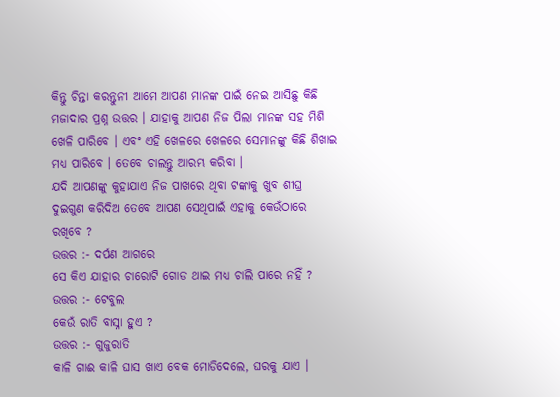କିନ୍ତୁ ଚିନ୍ତା କରନ୍ତୁନୀ ଆମେ ଆପଣ ମାନଙ୍କ ପାଇଁ ନେଇ ଆସିଛୁ କିଛି ମଜାଦାର ପ୍ରଶ୍ନ ଉତ୍ତର । ଯାହାକୁ ଆପଣ ନିଜ ପିଲା ମାନଙ୍କ ସହ ମିଶି ଖେଳି ପାରିବେ । ଏବଂ ଏହି ଖେଳରେ ଖେଳରେ ସେମାନଙ୍କୁ କିଛି ଶିଖାଇ ମଧ୍ୟ ପାରିବେ । ତେବେ ଚାଲନ୍ତୁ ଆରମ୍ଭ କରିବା ।
ଯଦି ଆପଣଙ୍କୁ କୁହାଯାଏ ନିଜ ପାଖରେ ଥିବା ଟଙ୍କାକୁ ଖୁବ ଶୀଘ୍ର ଦୁଇଗୁଣ କରିଦିଅ ତେବେ ଆପଣ ସେଥିପାଇଁ ଏହାକୁ କେଉଁଠାରେ ରଖିବେ ?
ଉତ୍ତର :- ଦର୍ପଣ ଆଗରେ
ସେ କିଏ ଯାହାର ଚାରୋଟି ଗୋଡ ଥାଇ ମଧ୍ୟ ଚାଲି ପାରେ ନହିଁ ?
ଉତ୍ତର :- ଟେବୁଲ
କେଉଁ ରାତି ବାସ୍ନା ହୁଏ ?
ଉତ୍ତର :- ଗୁଜୁରାତି
କାଳି ଗାଈ କାଳି ଘାସ ଖାଏ ବେକ ମୋଡିଦେଲେ, ଘରକୁ ଯାଏ ।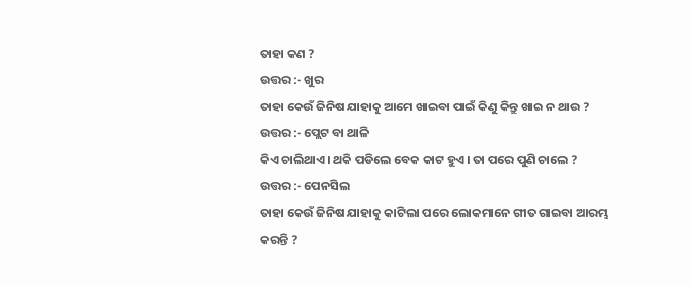ତାହା କଣ ?
ଉତ୍ତର :- ଖୁର
ତାହା କେଉଁ ଜିନିଷ ଯାହାକୁ ଆମେ ଖାଇବା ପାଇଁ କିଣୁ କିନ୍ତୁ ଖାଇ ନ ଥାଉ ?
ଉତ୍ତର :- ପ୍ଲେଟ ବା ଥାଳି
କିଏ ଚାଲିଥାଏ । ଥକି ପଡିଲେ ବେକ କାଟ ହୁଏ । ତା ପରେ ପୁଣି ଚାଲେ ?
ଉତ୍ତର :- ପେନସିଲ
ତାହା କେଉଁ ଜିନିଷ ଯାହାକୁ କାଟିଲା ପରେ ଲୋକମାନେ ଗୀତ ଗାଇବା ଆରମ୍ଭ କରନ୍ତି ?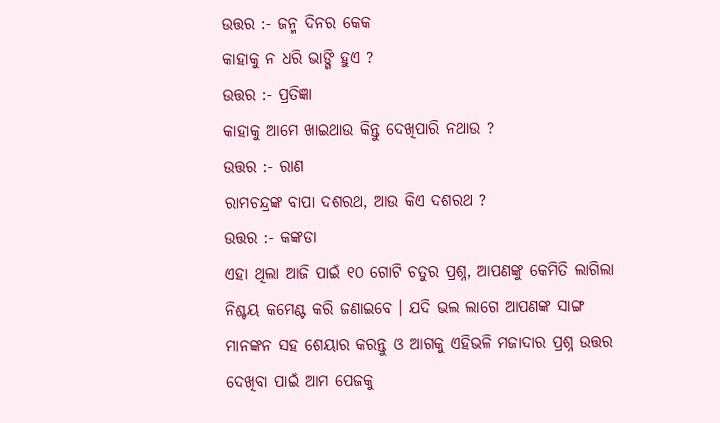ଉତ୍ତର :- ଜନ୍ମ ଦିନର କେକ
କାହାକୁ ନ ଧରି ଭାଙ୍ଗି ହୁଏ ?
ଉତ୍ତର :- ପ୍ରତିଜ୍ଞା
କାହାକୁ ଆମେ ଖାଇଥାଉ କିନ୍ତୁ ଦେଖିପାରି ନଥାଉ ?
ଉତ୍ତର :- ରାଣ
ରାମଚନ୍ଦ୍ରଙ୍କ ବାପା ଦଶରଥ, ଆଉ କିଏ ଦଶରଥ ?
ଉତ୍ତର :- କଙ୍କଡା
ଏହା ଥିଲା ଆଜି ପାଇଁ ୧୦ ଗୋଟି ଚତୁର ପ୍ରଶ୍ନ, ଆପଣଙ୍କୁ କେମିତି ଲାଗିଲା ନିଶ୍ଚୟ କମେଣ୍ଟ କରି ଜଣାଇବେ । ଯଦି ଭଲ ଲାଗେ ଆପଣଙ୍କ ସାଙ୍ଗ ମାନଙ୍କନ ସହ ଶେୟାର କରନ୍ତୁ ଓ ଆଗକୁ ଏହିଭଳି ମଜାଦାର ପ୍ରଶ୍ନ ଉତ୍ତର ଦେଖିବା ପାଇଁ ଆମ ପେଜକୁ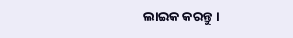ଲାଇକ କରନ୍ତୁ ।